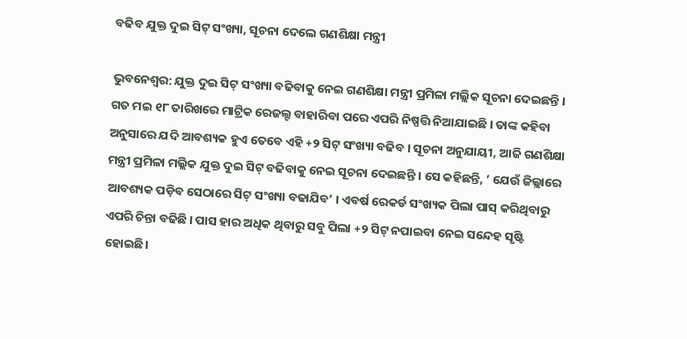ବଢିବ ଯୁକ୍ତ ଦୁଇ ସିଟ୍ ସଂଖ୍ୟା, ସୂଚନା ଦେଲେ ଗଣଶିକ୍ଷା ମନ୍ତ୍ରୀ

ଭୁବନେଶ୍ୱର: ଯୁକ୍ତ ଦୁଇ ସିଟ୍ ସଂଖ୍ୟା ବଢିବାକୁ ନେଇ ଗଣଶିକ୍ଷା ମନ୍ତ୍ରୀ ପ୍ରମିଳା ମଲ୍ଲିକ ସୂଚନା ଦେଇଛନ୍ତି । ଗତ ମଇ ୧୮ ତାରିଖରେ ମାଟ୍ରିକ ରେଜଲ୍ଟ ବାହାରିବା ପରେ ଏପରି ନିଷ୍ପତ୍ତି ନିଆଯାଇଛି । ତାଙ୍କ କହିବା ଅନୁସାରେ ଯଦି ଆବଶ୍ୟକ ହୁଏ ତେବେ ଏହି +୨ ସିଟ୍ ସଂଖ୍ୟା ବଢିବ । ସୂଚନା ଅନୁଯାୟୀ, ଆଜି ଗଣଶିକ୍ଷା ମନ୍ତ୍ରୀ ପ୍ରମିଳା ମଲ୍ଲିକ ଯୁକ୍ତ ଦୁଇ ସିଟ୍ ବଢିବାକୁ ନେଇ ସୂଚନା ଦେଇଛନ୍ତି । ସେ କହିଛନ୍ତି, ‘ ଯେଉଁ ଜିଲ୍ଲାରେ ଆବଶ୍ୟକ ପଡ଼ିବ ସେଠାରେ ସିଟ୍ ସଂଖ୍ୟା ବଢାଯିବ’ । ଏବର୍ଷ ରେକର୍ଡ ସଂଖ୍ୟକ ପିଲା ପାସ୍ କରିଥିବାରୁ ଏପରି ଚିନ୍ତା ବଢିଛି । ପାସ ହାର ଅଧିକ ଥିବାରୁ ସବୁ ପିଲା +୨ ସିଟ୍ ନପାଇବା ନେଇ ସନ୍ଦେହ ସୃଷ୍ଟି ହୋଇଛି।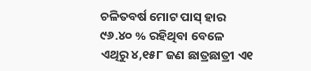ଚଳିତବର୍ଷ ମୋଟ ପାସ୍ ହାର ୯୬.୪୦ % ରହିଥିବା ବେଳେ ଏଥିରୁ ୪,୧୫୮ ଜଣ ଛାତ୍ରଛାତ୍ରୀ ଏ୧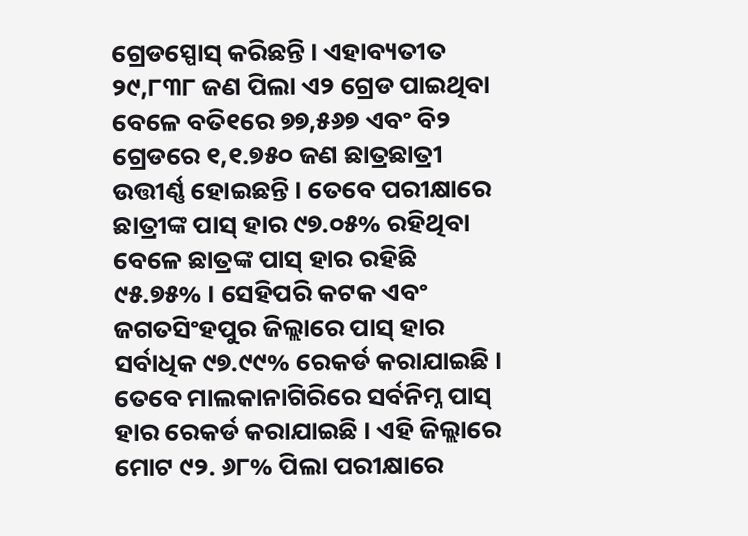ଗ୍ରେଡସ୍ପୋସ୍ କରିଛନ୍ତି । ଏହାବ୍ୟତୀତ ୨୯,୮୩୮ ଜଣ ପିଲା ଏ୨ ଗ୍ରେଡ ପାଇଥିବା ବେଳେ ବତି୧ରେ ୭୭,୫୬୭ ଏବଂ ବି୨ ଗ୍ରେଡରେ ୧,୧.୭୫୦ ଜଣ ଛାତ୍ରଛାତ୍ରୀ ଉତ୍ତୀର୍ଣ୍ଣ ହୋଇଛନ୍ତି । ତେବେ ପରୀକ୍ଷାରେ ଛାତ୍ରୀଙ୍କ ପାସ୍ ହାର ୯୭.୦୫% ରହିଥିବା ବେଳେ ଛାତ୍ରଙ୍କ ପାସ୍ ହାର ରହିଛି ୯୫.୭୫% । ସେହିପରି କଟକ ଏବଂ ଜଗତସିଂହପୁର ଜିଲ୍ଲାରେ ପାସ୍ ହାର ସର୍ବାଧିକ ୯୭.୯୯% ରେକର୍ଡ କରାଯାଇଛି । ତେବେ ମାଲକାନାଗିରିରେ ସର୍ବନିମ୍ନ ପାସ୍ ହାର ରେକର୍ଡ କରାଯାଇଛି । ଏହି ଜିଲ୍ଲାରେ ମୋଟ ୯୨. ୬୮% ପିଲା ପରୀକ୍ଷାରେ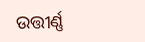ଉତ୍ତୀର୍ଣ୍ଣ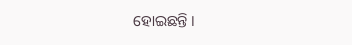ହୋଇଛନ୍ତି ।